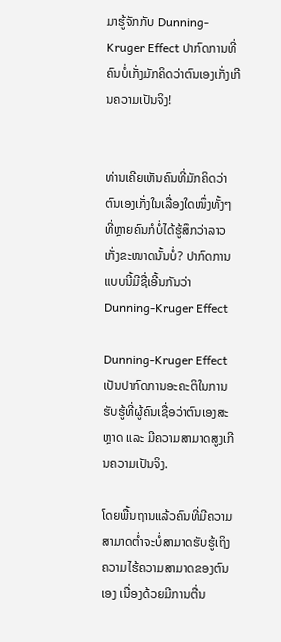ມາຮູ້ຈັກກັບ Dunning-Kruger Effect ປາກົດການທີ່ຄົນບໍ່ເກັ່ງມັກຄິດວ່າຕົນເອງເກັ່ງເກີນຄວາມເປັນຈິງ!


ທ່ານເຄີຍເຫັນຄົນທີ່ມັກຄິດວ່າຕົນເອງເກັ່ງໃນເລື່ອງໃດໜຶ່ງທັ້ງໆທີ່ຫຼາຍຄົນກໍບໍ່ໄດ້ຮູ້ສຶກວ່າລາວເກັ່ງຂະໜາດນັ້ນບໍ່? ປາກົດການແບບນີ້ມີຊື່ເອີ້ນກັນວ່າ Dunning-Kruger Effect

Dunning-Kruger Effect ເປັນປາກົດການອະຄະຕິໃນການຮັບຮູ້ທີ່ຜູ້ຄົນເຊື່ອວ່າຕົນເອງສະຫຼາດ ແລະ ມີຄວາມສາມາດສູງເກີນຄວາມເປັນຈິງ.

ໂດຍພື້ນຖານແລ້ວຄົນທີ່ມີຄວາມສາມາດຕ່ຳຈະບໍ່ສາມາດຮັບຮູ້ເຖິງຄວາມໄຮ້ຄວາມສາມາດຂອງຕົນເອງ ເນື່ອງດ້ວຍມີການຕື່ນ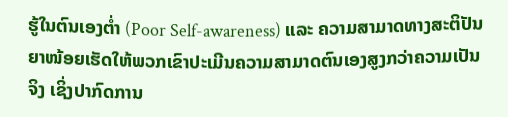ຮູ້ໃນຕົນເອງຕ່ຳ (Poor Self-awareness) ແລະ ຄວາມສາມາດທາງສະຕິປັນຍາໜ້ອຍເຮັດໃຫ້ພວກເຂົາປະເມີນຄວາມສາມາດຕົນເອງສູງກວ່າຄວາມເປັນຈິງ ເຊິ່ງປາກົດການ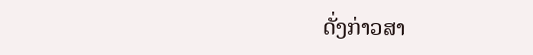ດັ່ງກ່າວສາ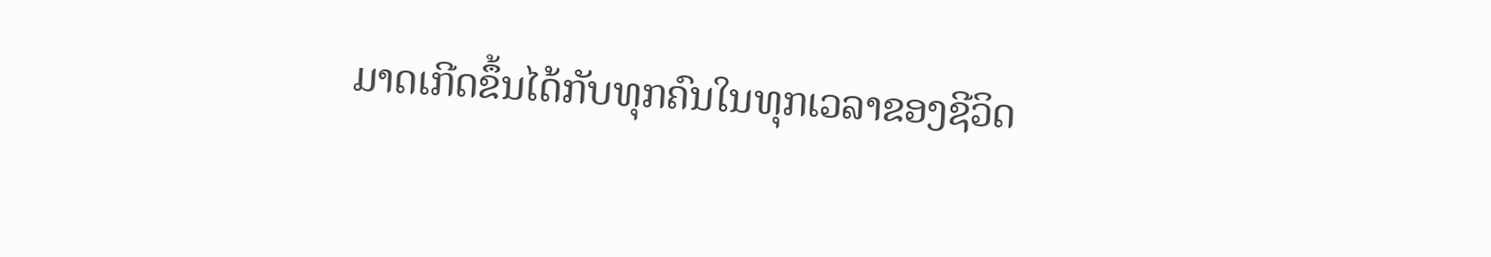ມາດເກີດຂຶ້ນໄດ້ກັບທຸກຄົນໃນທຸກເວລາຂອງຊີວິດ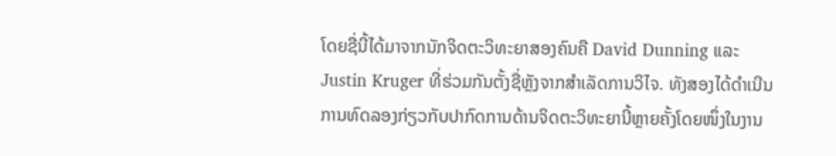ໂດຍຊື່ນີ້ໄດ້ມາຈາກນັກຈິດຕະວິທະຍາສອງຄົນຄື David Dunning ແລະ Justin Kruger ທີ່ຮ່ວມກັນຕັ້ງຊື່ຫຼັງຈາກສຳເລັດການວິໄຈ. ທັງສອງໄດ້ດຳເນີນການທົດລອງກ່ຽວກັບປາກົດການດ້ານຈິດຕະວິທະຍານີ້ຫຼາຍຄັ້ງໂດຍໜຶ່ງໃນງານ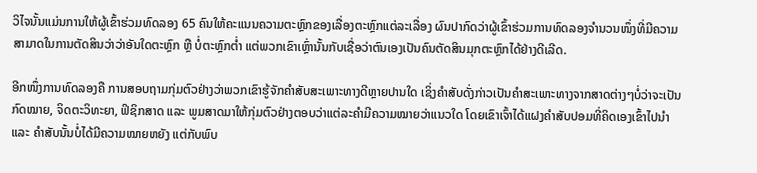ວິໄຈນັ້ນແມ່ນການໃຫ້ຜູ້ເຂົ້າຮ່ວມທົດລອງ 65 ຄົນໃຫ້ຄະແນນຄວາມຕະຫຼົກຂອງເລື່ອງຕະຫຼົກແຕ່ລະເລື່ອງ ຜົນປາກົດວ່າຜູ້ເຂົ້າຮ່ວມການທົດລອງຈຳນວນໜຶ່ງທີ່ມີຄວາມສາມາດໃນການຕັດສິນວ່າວ່າອັນໃດຕະຫຼົກ ຫຼື ບໍ່ຕະຫຼົກຕໍ່າ ແຕ່ພວກເຂົາເຫຼົ່ານັ້ນກັບເຊື່ອວ່າຕົນເອງເປັນຄົນຕັດສິນມຸກຕະຫຼົກໄດ້ຢ່າງດີເລີດ.

ອີກໜຶ່ງການທົດລອງຄື ການສອບຖາມກຸ່ມຕົວຢ່າງວ່າພວກເຂົາຮູ້ຈັກຄຳສັບສະເພາະທາງດີຫຼາຍປານໃດ ເຊິ່ງຄຳສັບດັ່ງກ່າວເປັນຄຳສະເພາະທາງຈາກສາດຕ່າງໆບໍ່ວ່າຈະເປັນກົດໝາຍ, ຈິດຕະວິທະຍາ, ຟິຊິກສາດ ແລະ ພູມສາດມາໃຫ້ກຸ່ມຕົວຢ່າງຕອບວ່າແຕ່ລະຄຳມີຄວາມໝາຍວ່າແນວໃດ ໂດຍເຂົາເຈົ້າໄດ້ແຝງຄຳສັບປອມທີ່ຄິດເອງເຂົ້າໄປນຳ ແລະ ຄຳສັບນັ້ນບໍ່ໄດ້ມີຄວາມໝາຍຫຍັງ ແຕ່ກັບພົບ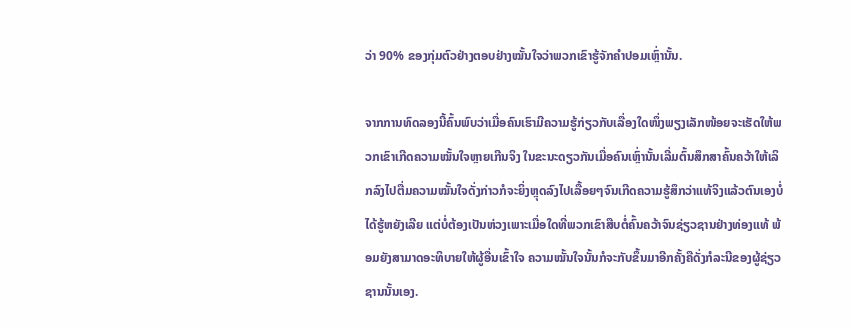ວ່າ 90% ຂອງກຸ່ມຕົວຢ່າງຕອບຢ່າງໝັ້ນໃຈວ່າພວກເຂົາຮູ້ຈັກຄໍາປອມເຫຼົ່ານັ້ນ.

ຈາກການທົດລອງນີ້ຄົ້ນພົບວ່າເມື່ອຄົນເຮົາມີຄວາມຮູ້ກ່ຽວກັບເລື່ອງໃດໜຶ່ງພຽງເລັກໜ້ອຍຈະເຮັດໃຫ້ພວກເຂົາເກີດຄວາມໝັ້ນໃຈຫຼາຍເກີນຈິງ ໃນຂະນະດຽວກັນເມື່ອຄົນເຫຼົ່ານັ້ນເລີ່ມຕົ້ນສຶກສາຄົ້ນຄວ້າໃຫ້ເລິກລົງໄປຕື່ມຄວາມໝັ້ນໃຈດັ່ງກ່າວກໍຈະຍິ່ງຫຼຸດລົງໄປເລື້ອຍໆຈົນເກີດຄວາມຮູ້ສຶກວ່າແທ້ຈິງແລ້ວຕົນເອງບໍ່ໄດ້ຮູ້ຫຍັງເລີຍ ແຕ່ບໍ່ຕ້ອງເປັນຫ່ວງເພາະເມື່ອໃດທີ່ພວກເຂົາສືບຕໍ່ຄົ້ນຄວ້າຈົນຊ່ຽວຊານຢ່າງທ່ອງແທ້ ພ້ອມຍັງສາມາດອະທິບາຍໃຫ້ຜູ້ອື່ນເຂົ້າໃຈ ຄວາມໝັ້ນໃຈນັ້ນກໍຈະກັບຂຶ້ນມາອີກຄັ້ງຄືດັ່ງກໍລະນີຂອງຜູ້ຊ່ຽວຊານນັ້ນເອງ.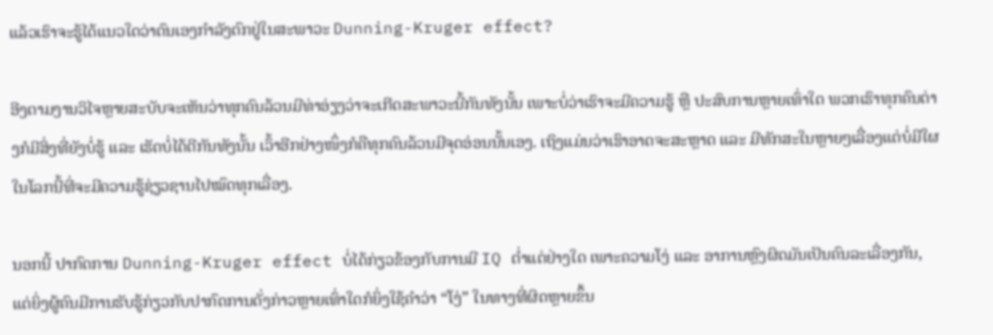ແລ້ວເຮົາຈະຮູ້ໄດ້ແນວໃດວ່າຕົນເອງກຳລັງຕົກຢູ່ໃນສະພາວະ Dunning-Kruger effect?

ອີງຕາມງານວິໄຈຫຼາຍສະບັບຈະເຫັນວ່າທຸກຄົນລ້ວນມີທ່າອ່ຽງວ່າຈະເກີດສະພາວະນີ້ກັນທັງນັ້ນ ເພາະບໍ່ວ່າເຮົາຈະມີຄວາມຮູ້ ຫຼື ປະສົບການຫຼາຍເທົ່າໃດ ພວກເຮົາທຸກຄົນຕ່າງກໍມີສິ່ງທີ່ຍັງບໍ່ຮູ້ ແລະ ເຮັດບໍ່ໄດ້ດີກັນທັງນັ້ນ ເວົ້າອີກຢ່າງໜຶ່ງກໍຄືທຸກຄົນລ້ວນມີຈຸດອ່ອນນັ້ນເອງ. ເຖິງແມ່ນວ່າເຮົາອາດຈະສະຫຼາດ ແລະ ມີທັກສະໃນຫຼາຍໆເລື່ອງແຕ່ບໍ່ມີໃຜໃນໂລກນີ້ທີ່ຈະມີຄວາມຮູ້ຊ່ຽວຊານໄປໝົດທຸກເລື່ອງ.

ນອກນີ້ ປາກົດການ Dunning-Kruger effect ບໍ່ໄດ້ກ່ຽວຂ້ອງກັບການມີ IQ ຕ່ຳແຕ່ຢ່າງໃດ ເພາະຄວາມໂງ່ ແລະ ອາການຫຼົງຜິດມັນເປັນຄົນລະເລື່ອງກັນ, ແຕ່ຍິ່ງຜູ້ຄົນມີການຮັບຮູ້ກ່ຽວກັບປາກົດການດັ່ງກ່າວຫຼາຍເທົ່າໃດກໍຍິ່ງໃຊ້ຄຳວ່າ “ໂງ່” ໃນທາງທີ່ຜິດຫຼາຍຂຶ້ນ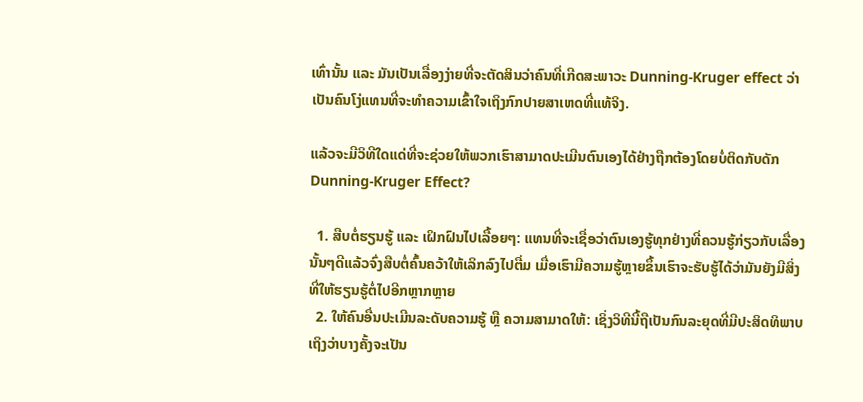ເທົ່ານັ້ນ ແລະ ມັນເປັນເລື່ອງງ່າຍທີ່ຈະຕັດສິນວ່າຄົນທີ່ເກີດສະພາວະ Dunning-Kruger effect ວ່າເປັນຄົນໂງ່ແທນທີ່ຈະທຳຄວາມເຂົ້າໃຈເຖິງກົກປາຍສາເຫດທີ່ແທ້ຈິງ.

ແລ້ວຈະມີວິທີໃດແດ່ທີ່ຈະຊ່ວຍໃຫ້ພວກເຮົາສາມາດປະເມີນຕົນເອງໄດ້ຢ່າງຖືກຕ້ອງໂດຍບໍ່ຕິດກັບດັກ Dunning-Kruger Effect?

  1. ສືບຕໍ່ຮຽນຮູ້ ແລະ ເຝິກຝົນໄປເລື້ອຍໆ: ແທນທີ່ຈະເຊື່ອວ່າຕົນເອງຮູ້ທຸກຢ່າງທີ່ຄວນຮູ້ກ່ຽວກັບເລື່ອງນັ້ນໆດີແລ້ວຈົ່ງສືບຕໍ່ຄົ້ນຄວ້າໃຫ້ເລິກລົງໄປຕື່ມ ເມື່ອເຮົາມີຄວາມຮູ້ຫຼາຍຂຶ້ນເຮົາຈະຮັບຮູ້ໄດ້ວ່າມັນຍັງມີສິ່ງທີ່ໃຫ້ຮຽນຮູ້ຕໍ່ໄປອີກຫຼາກຫຼາຍ
  2. ໃຫ້ຄົນອື່ນປະເມີນລະດັບຄວາມຮູ້ ຫຼື ຄວາມສາມາດໃຫ້: ເຊິ່ງວິທີນີ້ຖືເປັນກົນລະຍຸດທີ່ມີປະສິດທິພາບເຖິງວ່າບາງຄັ້ງຈະເປັນ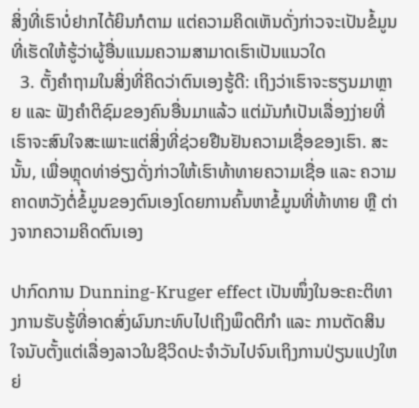ສິ່ງທີ່ເຮົາບໍ່ຢາກໄດ້ຍິນກໍຕາມ ແຕ່ຄວາມຄິດເຫັນດັ່ງກ່າວຈະເປັນຂໍ້ມູນທີ່ເຮັດໃຫ້ຮູ້ວ່າຜູ້ອື່ນແນມຄວາມສາມາດເຮົາເປັນແນວໃດ
  3. ຕັ້ງຄຳຖາມໃນສິ່ງທີ່ຄິດວ່າຕົນເອງຮູ້ດີ: ເຖິງວ່າເຮົາຈະຮຽນມາຫຼາຍ ແລະ ຟັງຄຳຕິຊົມຂອງຄົນອື່ນມາແລ້ວ ແຕ່ມັນກໍເປັນເລື່ອງງ່າຍທີ່ເຮົາຈະສົນໃຈສະເພາະແຕ່ສິ່ງທີ່ຊ່ວຍຢືນຢັນຄວາມເຊື່ອຂອງເຮົາ. ສະນັ້ນ, ເພື່ອຫຼຸດທ່າອ່ຽງດັ່ງກ່າວໃຫ້ເຮົາທ້າທາຍຄວາມເຊື່ອ ແລະ ຄວາມຄາດຫວັງຕໍ່ຂໍ້ມູນຂອງຕົນເອງໂດຍການຄົ້ນຫາຂໍ້ມູນທີ່ທ້າທາຍ ຫຼື ຕ່າງຈາກຄວາມຄິດຕົນເອງ

ປາກົດການ Dunning-Kruger effect ເປັນໜຶ່ງໃນອະຄະຕິທາງການຮັບຮູ້ທີ່ອາດສົ່ງຜົນກະທົບໄປເຖິງພຶດຕິກຳ ແລະ ການຕັດສິນໃຈນັບຕັ້ງແຕ່ເລື່ອງລາວໃນຊີວິດປະຈຳວັນໄປຈົນເຖິງການປ່ຽນແປງໃຫຍ່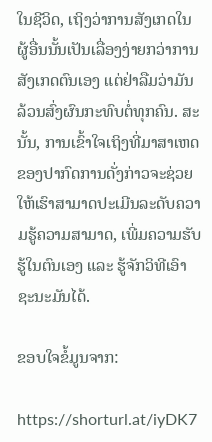ໃນຊີວິດ, ເຖິງວ່າການສັງເກດໃນຜູ້ອື່ນນັ້ນເປັນເລື່ອງງ່າຍກວ່າການສັງເກດຕົນເອງ ແຕ່ຢ່າລືມວ່າມັນລ້ວນສົ່ງຜົນກະທົບຕໍ່ທຸກຄົນ. ສະນັ້ນ, ການເຂົ້າໃຈເຖິງທີ່ມາສາເຫດຂອງປາກົດການດັ່ງກ່າວຈະຊ່ວຍໃຫ້ເຮົາສາມາດປະເມີນລະດັບຄວາມຮູ້ຄວາມສາມາດ, ເພີ່ມຄວາມຮັບຮູ້ໃນຕົນເອງ ແລະ ຮູ້ຈັກວິທີເອົາຊະນະມັນໄດ້.

ຂອບໃຈຂໍ້ມູນຈາກ:

https://shorturl.at/iyDK7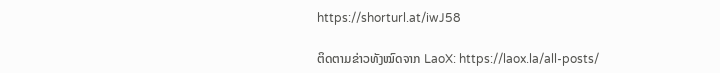https://shorturl.at/iwJ58

ຕິດຕາມຂ່າວທັງໝົດຈາກ LaoX: https://laox.la/all-posts/